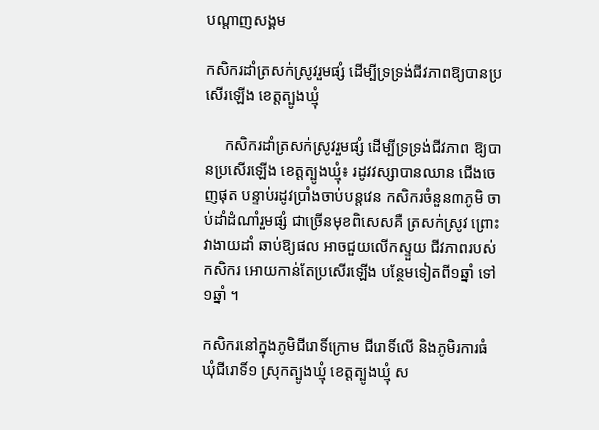បណ្តាញសង្គម

កសិករដាំត្រសក់ស្រូវរួមផ្សំ ដើម្បីទ្រទ្រង់ជីវភាពឱ្យបានប្រសើរឡើង ខេត្តត្បូងឃ្មុំ

     កសិករដាំត្រសក់ស្រូវរួមផ្សំ ដើម្បីទ្រទ្រង់ជីវភាព ឱ្យបានប្រសើរឡើង ខេត្តត្បូងឃ្មុំ៖ រដូវវស្សាបានឈាន ជើងចេញផុត បន្ទាប់រដូវប្រាំងចាប់បន្តវេន កសិករចំនួន៣ភូមិ ចាប់ដាំដំណាំរួមផ្សំ ជាច្រើនមុខពិសេសគឺ ត្រសក់ស្រូវ ព្រោះវាងាយដាំ ឆាប់ឱ្យផល អាចជួយលើកស្ទួយ ជីវភាពរបស់កសិករ អោយកាន់តែប្រសេីរឡេីង បន្ថែមទៀតពី១ឆ្នាំ ទៅ១ឆ្នាំ ។

កសិករនៅក្នុងភូមិជីរោទិ៍ក្រោម ជីរោទិ៍លើ និងភូមិរការធំ ឃុំជីរោទិ៍១ ស្រុកត្បូងឃ្មុំ ខេត្តត្បូងឃ្មុំ ស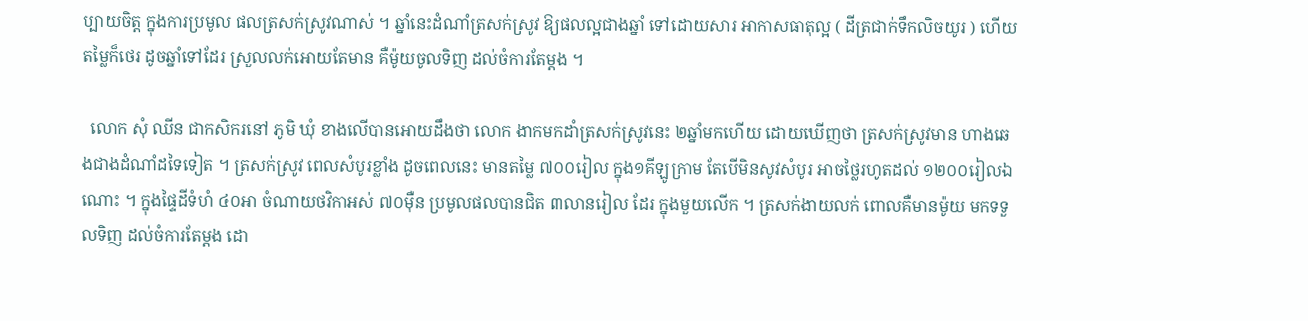ប្បាយចិត្ត ក្នុងការប្រមូល ផលត្រសក់ស្រូវណាស់ ។ ឆ្នាំនេះដំណាំត្រសក់ស្រូវ ឱ្យផលល្អជាងឆ្នាំ ទៅដោយសារ អាកាសធាតុល្អ ( ដីត្រជាក់ទឹកលិចយូរ ) ហេីយតម្លៃក៏ថេរ ដូចឆ្នាំទៅដែរ ស្រួលលក់អោយតែមាន គឺម៉ូយចូលទិញ ដល់ចំការតែម្តង ។

  លោក សុំ ឈីន ជាកសិករនៅ ភូមិ ឃុំ ខាងលើបានអោយដឹងថា លោក ងាកមកដាំត្រសក់ស្រូវនេះ ២ឆ្នាំមកហើយ ដោយឃេីញថា ត្រសក់ស្រូវមាន ហាងឆេងជាងដំណាំដទៃទៀត ។ ត្រសក់ស្រូវ ពេលសំបូរខ្លាំង ដូចពេលនេះ មានតម្លៃ ៧០០រៀល ក្នុង១គីឡូក្រាម តែបើមិនសូវសំបូរ អាចថ្លៃរហូតដល់ ១២០០រៀលឯណោះ ។ ក្នុងផ្ទៃដីទំហំ ៤០អា ចំណាយថវិកាអស់ ៧០ម៉ឺន ប្រមូលផលបានជិត ៣លានរៀល ដែរ ក្នុងមួយលើក ។ ត្រសក់ងាយលក់ ពោលគឺមានម៉ូយ មកទទួលទិញ ដល់ចំការតែម្តង ដោ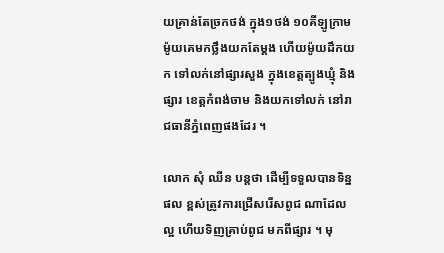យគ្រាន់តែច្រកថង់ ក្នុង១ថង់ ១០គីឡូក្រាម ម៉ូយគេមកថ្លឹងយកតែម្តង ហើយម៉ូយដឹកយក ទៅលក់នៅផ្សារសួង ក្នុងខេត្តត្បូងឃ្មុំ និងផ្សារ ខេត្តកំពង់ចាម និងយកទៅលក់ នៅរាជធានីភ្នំពេញផងដែរ ។

លោក សុំ ឈីន បន្តថា ដើម្បីទទួលបានទិន្នផល ខ្ពស់ត្រូវការជ្រើសរើសពូជ ណាដែលល្អ ហើយទិញគ្រាប់ពូជ មកពីផ្សារ ។ មុ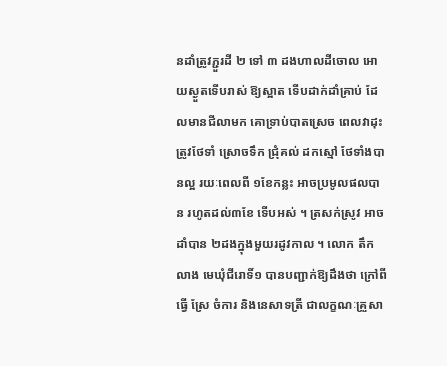នដាំត្រូវភ្ជួរដី ២ ទៅ ៣ ដងហាលដីចោល អោយស្ងួតទើបរាស់ ឱ្យស្អាត ទើបដាក់ដាំគ្រាប់ ដែលមានជីលាមក គោទ្រាប់បាតស្រេច ពេលវាដុះ ត្រូវថែទាំ ស្រោចទឹក ជ្រុំគល់ ដកស្មៅ ថែទាំងបានល្អ រយៈពេលពី ១ខែកន្លះ អាចប្រមូលផលបាន រហូតដល់៣ខែ ទើបអស់ ។ ត្រសក់ស្រូវ អាចដាំបាន ២ដងក្នុងមួយរដូវកាល ។ លោក តឹក លាង មេឃុំជីរោទិ៍១ បានបញ្ជាក់ឱ្យដឹងថា ក្រៅពីធ្វេី ស្រែ ចំការ និងនេសាទត្រី ជាលក្ខណៈគ្រួសា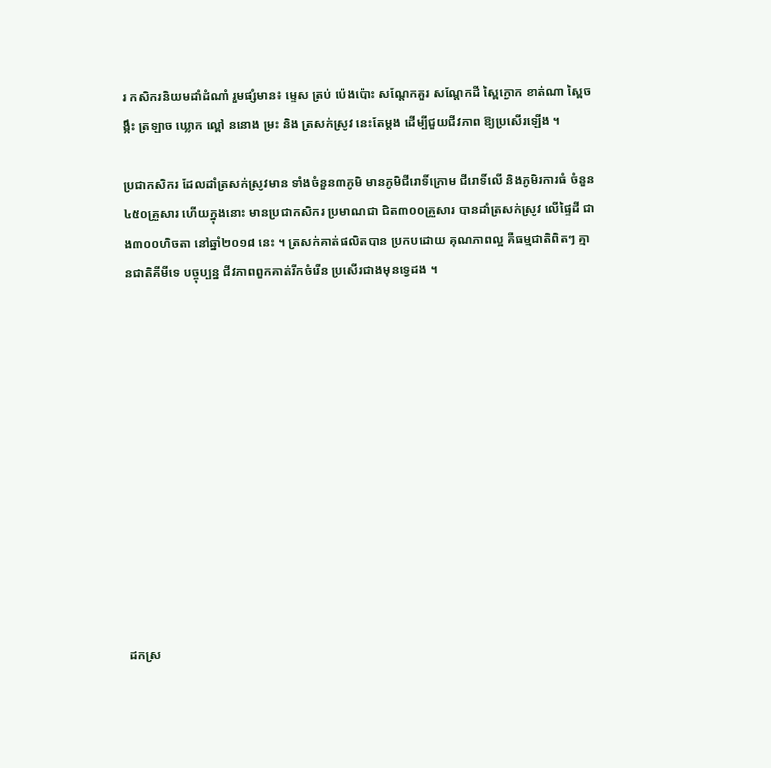រ កសិករនិយមដាំដំណាំ រួមផ្សំមាន៖ ម្ទេស ត្រប់ ប៉េងប៉ោះ សណ្តែកគួរ សណ្តែកដី ស្ពៃក្ងោក ខាត់ណា ស្ពៃចង្កឹះ ត្រឡាច ឃ្លោក ល្ពៅ ននោង ម្រះ និង ត្រសក់ស្រូវ នេះតែម្តង ដើម្បីជួយជីវភាព ឱ្យប្រសើរឡើង ។

ប្រជាកសិករ ដែលដាំត្រសក់ស្រូវមាន ទាំងចំនួន៣ភូមិ មានភូមិជីរោទិ៍ក្រោម ជីរោទិ៍លើ និងភូមិរការធំ ចំនួន ៤៥០គ្រួសារ ហើយក្នុងនោះ មានប្រជាកសិករ ប្រមាណជា ជិត៣០០គ្រួសារ បានដាំត្រសក់ស្រូវ លើផ្ទៃដី ជាង៣០០ហិចតា នៅឆ្នាំ២០១៨ នេះ ។ ត្រសក់គាត់ផលិតបាន ប្រកបដោយ គុណភាពល្អ គឺធម្មជាតិពិតៗ គ្មានជាតិគីមីទេ បច្ចុប្បន្ន ជីវភាពពួកគាត់រីកចំរើន ប្រសេីរជាងមុនទ្វេដង ។












ដកស្រ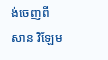ង់ចេញពី  សាន វិឡែម